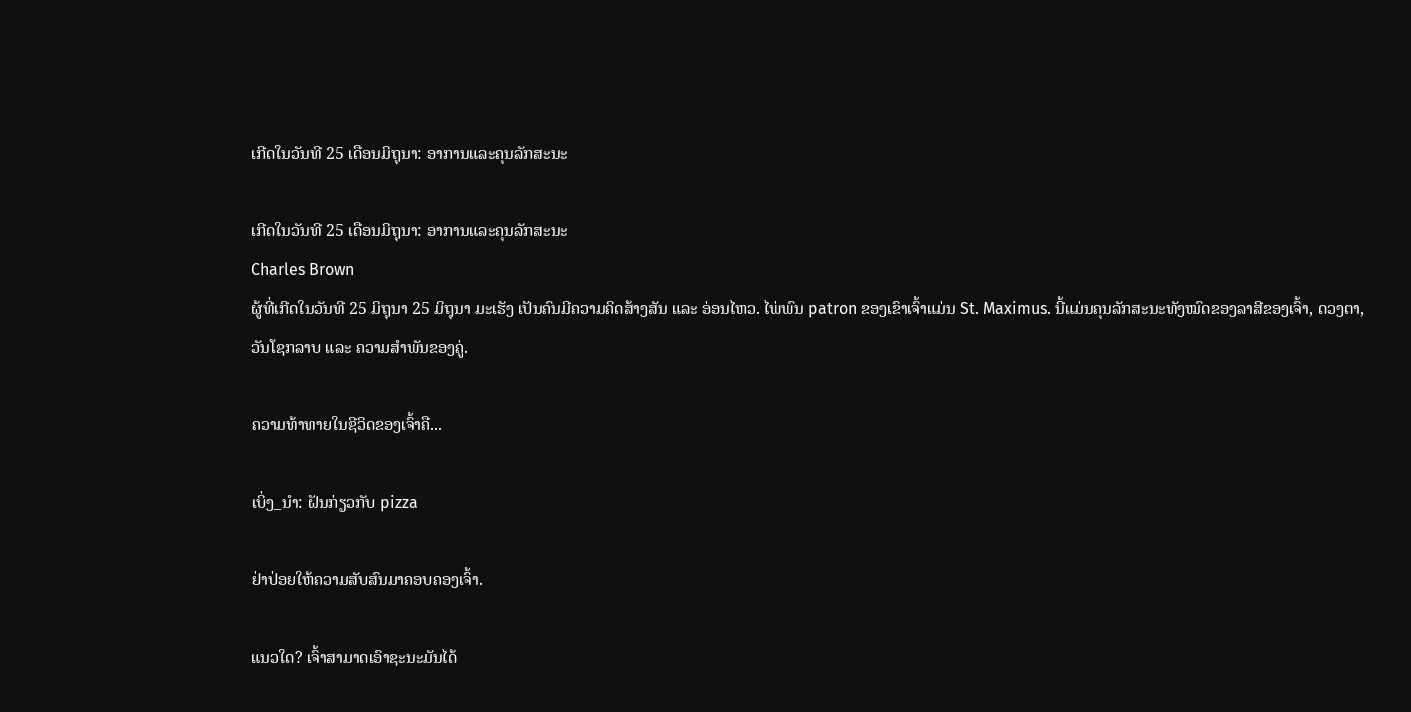ເກີດໃນວັນທີ 25 ເດືອນມິຖຸນາ: ອາການແລະຄຸນລັກສະນະ

ເກີດໃນວັນທີ 25 ເດືອນມິຖຸນາ: ອາການແລະຄຸນລັກສະນະ
Charles Brown
ຜູ້ທີ່ເກີດໃນວັນທີ 25 ມິຖຸນາ 25 ມິຖຸນາ ມະເຮັງ ເປັນຄົນມີຄວາມຄິດສ້າງສັນ ແລະ ອ່ອນໄຫວ. ໄພ່ພົນ patron ຂອງເຂົາເຈົ້າແມ່ນ St. Maximus. ນີ້ແມ່ນຄຸນລັກສະນະທັງໝົດຂອງລາສີຂອງເຈົ້າ, ດວງຕາ, ວັນໂຊກລາບ ແລະ ຄວາມສຳພັນຂອງຄູ່.

ຄວາມທ້າທາຍໃນຊີວິດຂອງເຈົ້າຄື...

ເບິ່ງ_ນຳ: ຝັນກ່ຽວກັບ pizza

ຢ່າປ່ອຍໃຫ້ຄວາມສັບສົນມາຄອບຄອງເຈົ້າ.

ແນວໃດ? ເຈົ້າສາມາດເອົາຊະນະມັນໄດ້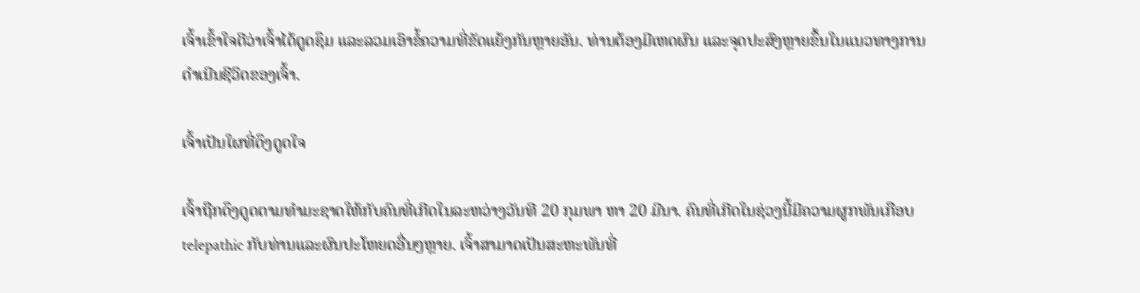ເຈົ້າເຂົ້າໃຈດີວ່າເຈົ້າໄດ້ດູດຊຶມ ແລະລວມເອົາຂໍ້ຄວາມທີ່ຂັດແຍ້ງກັນຫຼາຍອັນ. ທ່ານຕ້ອງມີເຫດຜົນ ແລະຈຸດປະສົງຫຼາຍຂຶ້ນໃນແນວທາງການດຳເນີນຊີວິດຂອງເຈົ້າ.

ເຈົ້າເປັນໃຜທີ່ດຶງດູດໃຈ

ເຈົ້າຖືກດຶງດູດຕາມທຳມະຊາດໃຫ້ກັບຄົນທີ່ເກີດໃນລະຫວ່າງວັນທີ 20 ກຸມພາ ຫາ 20 ມີນາ. ຄົນທີ່ເກີດໃນຊ່ວງນີ້ມີຄວາມຜູກພັນເກືອບ telepathic ກັບທ່ານແລະຜົນປະໂຫຍດອື່ນໆຫຼາຍ. ເຈົ້າສາມາດເປັນສະຫະພັນທີ່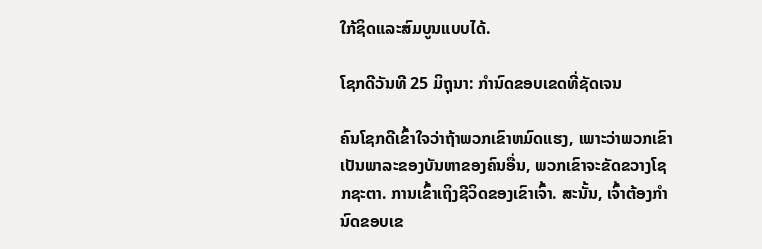ໃກ້ຊິດແລະສົມບູນແບບໄດ້.

ໂຊກດີວັນທີ 25 ມິຖຸນາ: ກໍານົດຂອບເຂດທີ່ຊັດເຈນ

ຄົນໂຊກດີເຂົ້າໃຈວ່າຖ້າພວກເຂົາຫມົດແຮງ, ເພາະວ່າພວກເຂົາເປັນພາລະຂອງບັນຫາຂອງຄົນອື່ນ, ພວກເຂົາຈະຂັດຂວາງໂຊກຊະຕາ. ການເຂົ້າເຖິງຊີວິດຂອງເຂົາເຈົ້າ. ສະນັ້ນ, ເຈົ້າຕ້ອງກຳນົດຂອບເຂ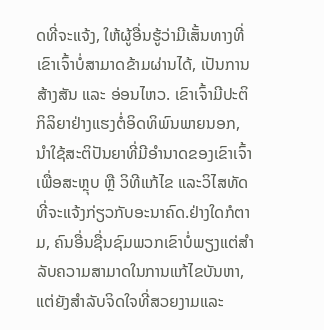ດທີ່ຈະແຈ້ງ, ໃຫ້ຜູ້ອື່ນຮູ້ວ່າມີເສັ້ນທາງທີ່ເຂົາເຈົ້າບໍ່ສາມາດຂ້າມຜ່ານໄດ້, ເປັນການສ້າງສັນ ແລະ ອ່ອນໄຫວ. ເຂົາເຈົ້າມີປະຕິກິລິຍາຢ່າງແຮງຕໍ່ອິດທິພົນພາຍນອກ, ນຳໃຊ້ສະຕິປັນຍາທີ່ມີອໍານາດຂອງເຂົາເຈົ້າເພື່ອສະຫຼຸບ ຫຼື ວິທີແກ້ໄຂ ແລະວິໄສທັດທີ່ຈະແຈ້ງກ່ຽວກັບອະນາຄົດ.ຢ່າງໃດກໍຕາມ, ຄົນອື່ນຊື່ນຊົມພວກເຂົາບໍ່ພຽງແຕ່ສໍາລັບຄວາມສາມາດໃນການແກ້ໄຂບັນຫາ, ແຕ່ຍັງສໍາລັບຈິດໃຈທີ່ສວຍງາມແລະ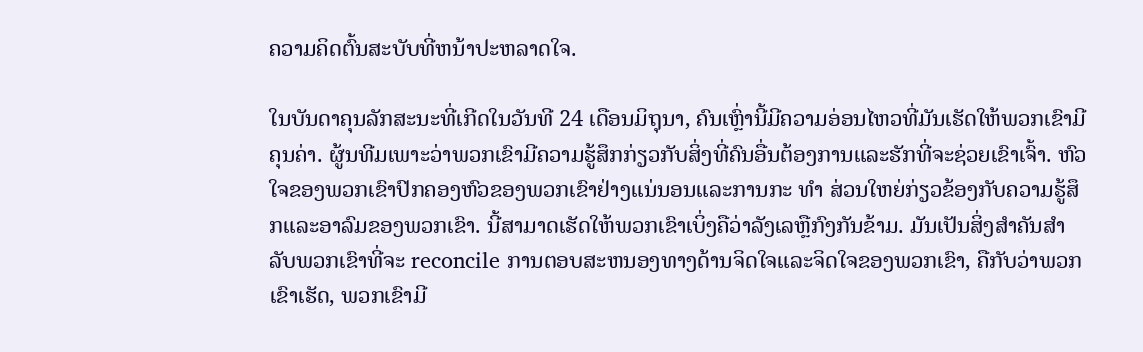ຄວາມຄິດຕົ້ນສະບັບທີ່ຫນ້າປະຫລາດໃຈ.

ໃນບັນດາຄຸນລັກສະນະທີ່ເກີດໃນວັນທີ 24 ເດືອນມິຖຸນາ, ຄົນເຫຼົ່ານີ້ມີຄວາມອ່ອນໄຫວທີ່ມັນເຮັດໃຫ້ພວກເຂົາມີຄຸນຄ່າ. ຜູ້ນທີມເພາະວ່າພວກເຂົາມີຄວາມຮູ້ສຶກກ່ຽວກັບສິ່ງທີ່ຄົນອື່ນຕ້ອງການແລະຮັກທີ່ຈະຊ່ວຍເຂົາເຈົ້າ. ຫົວໃຈຂອງພວກເຂົາປົກຄອງຫົວຂອງພວກເຂົາຢ່າງແນ່ນອນແລະການກະ ທຳ ສ່ວນໃຫຍ່ກ່ຽວຂ້ອງກັບຄວາມຮູ້ສຶກແລະອາລົມຂອງພວກເຂົາ. ນີ້ສາມາດເຮັດໃຫ້ພວກເຂົາເບິ່ງຄືວ່າລັງເລຫຼືກົງກັນຂ້າມ. ມັນເປັນສິ່ງສໍາຄັນສໍາລັບພວກເຂົາທີ່ຈະ reconcile ການຕອບສະຫນອງທາງດ້ານຈິດໃຈແລະຈິດໃຈຂອງພວກເຂົາ, ຄືກັບວ່າພວກເຂົາເຮັດ, ພວກເຂົາມີ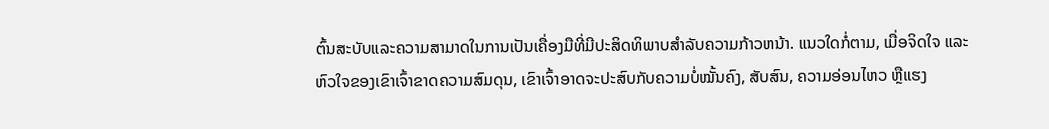ຕົ້ນສະບັບແລະຄວາມສາມາດໃນການເປັນເຄື່ອງມືທີ່ມີປະສິດທິພາບສໍາລັບຄວາມກ້າວຫນ້າ. ແນວໃດກໍ່ຕາມ, ເມື່ອຈິດໃຈ ແລະຫົວໃຈຂອງເຂົາເຈົ້າຂາດຄວາມສົມດຸນ, ເຂົາເຈົ້າອາດຈະປະສົບກັບຄວາມບໍ່ໝັ້ນຄົງ, ສັບສົນ, ຄວາມອ່ອນໄຫວ ຫຼືແຮງ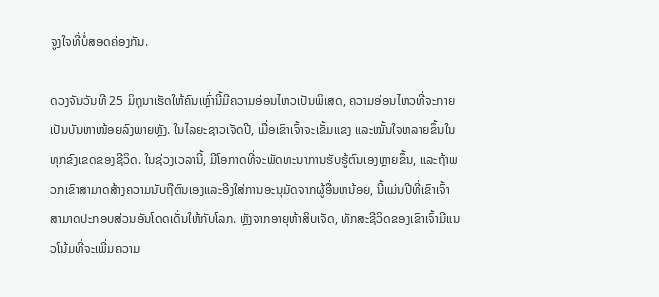ຈູງໃຈທີ່ບໍ່ສອດຄ່ອງກັນ.

ດວງຈັນວັນທີ 25 ມິຖຸນາເຮັດໃຫ້ຄົນເຫຼົ່ານີ້ມີຄວາມອ່ອນໄຫວເປັນພິເສດ, ຄວາມອ່ອນໄຫວທີ່ຈະກາຍເປັນບັນຫາໜ້ອຍລົງພາຍຫຼັງ. ໃນໄລຍະຊາວເຈັດປີ, ເມື່ອເຂົາເຈົ້າຈະເຂັ້ມແຂງ ແລະໝັ້ນໃຈຫລາຍຂຶ້ນໃນທຸກຂົງເຂດຂອງຊີວິດ. ໃນຊ່ວງເວລານີ້, ມີໂອກາດທີ່ຈະພັດທະນາການຮັບຮູ້ຕົນເອງຫຼາຍຂຶ້ນ, ແລະຖ້າພວກເຂົາສາມາດສ້າງຄວາມນັບຖືຕົນເອງແລະອີງໃສ່ການອະນຸມັດຈາກຜູ້ອື່ນຫນ້ອຍ, ນີ້ແມ່ນປີທີ່ເຂົາເຈົ້າສາມາດປະກອບສ່ວນອັນໂດດເດັ່ນໃຫ້ກັບໂລກ. ຫຼັງຈາກອາຍຸຫ້າສິບເຈັດ, ທັກສະຊີວິດຂອງເຂົາເຈົ້າມີແນວໂນ້ມທີ່ຈະເພີ່ມຄວາມ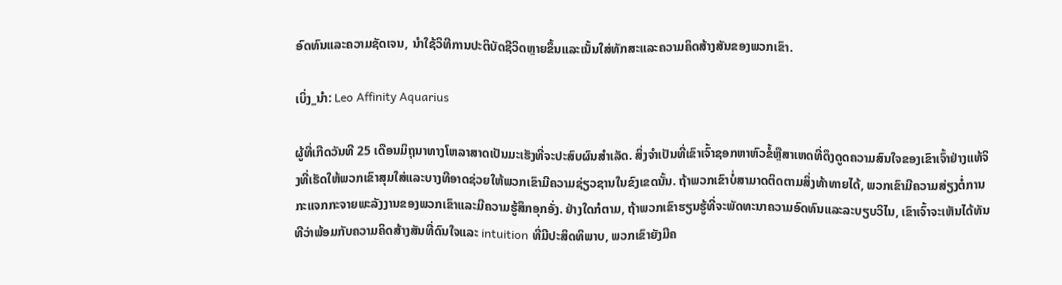ອົດທົນແລະຄວາມຊັດເຈນ, ນໍາໃຊ້ວິທີການປະຕິບັດຊີວິດຫຼາຍຂຶ້ນແລະເນັ້ນໃສ່ທັກສະແລະຄວາມຄິດສ້າງສັນຂອງພວກເຂົາ.

ເບິ່ງ_ນຳ: Leo Affinity Aquarius

ຜູ້ທີ່ເກີດວັນທີ 25 ເດືອນມິຖຸນາທາງໂຫລາສາດເປັນມະເຮັງທີ່ຈະປະສົບຜົນສໍາເລັດ. ສິ່ງຈໍາເປັນທີ່ເຂົາເຈົ້າຊອກຫາຫົວຂໍ້ຫຼືສາເຫດທີ່ດຶງດູດຄວາມສົນໃຈຂອງເຂົາເຈົ້າຢ່າງແທ້ຈິງທີ່ເຮັດໃຫ້ພວກເຂົາສຸມໃສ່ແລະບາງທີອາດຊ່ວຍໃຫ້ພວກເຂົາມີຄວາມຊ່ຽວຊານໃນຂົງເຂດນັ້ນ. ຖ້າພວກເຂົາບໍ່ສາມາດຕິດຕາມສິ່ງທ້າທາຍໄດ້, ພວກເຂົາມີຄວາມສ່ຽງຕໍ່ການກະແຈກກະຈາຍພະລັງງານຂອງພວກເຂົາແລະມີຄວາມຮູ້ສຶກອຸກອັ່ງ. ຢ່າງໃດກໍຕາມ, ຖ້າພວກເຂົາຮຽນຮູ້ທີ່ຈະພັດທະນາຄວາມອົດທົນແລະລະບຽບວິໄນ, ເຂົາເຈົ້າຈະເຫັນໄດ້ທັນທີວ່າພ້ອມກັບຄວາມຄິດສ້າງສັນທີ່ດົນໃຈແລະ intuition ທີ່ມີປະສິດທິພາບ, ພວກເຂົາຍັງມີຄ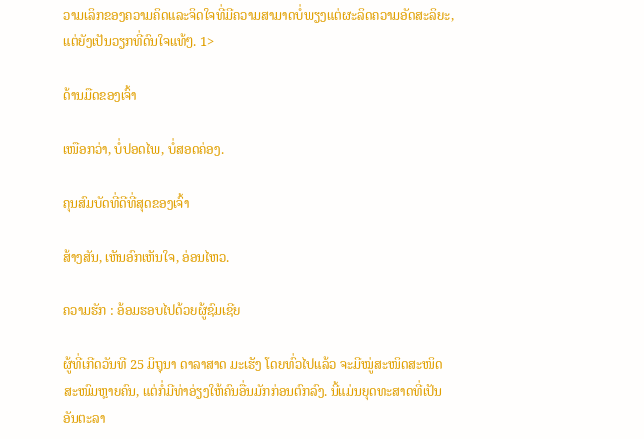ວາມເລິກຂອງຄວາມຄິດແລະຈິດໃຈທີ່ມີຄວາມສາມາດບໍ່ພຽງແຕ່ຜະລິດຄວາມອັດສະລິຍະ, ແຕ່ຍັງເປັນວຽກທີ່ດົນໃຈແທ້ໆ. 1>

ດ້ານມືດຂອງເຈົ້າ

ເໜືອກວ່າ, ບໍ່ປອດໄພ, ບໍ່ສອດຄ່ອງ.

ຄຸນສົມບັດທີ່ດີທີ່ສຸດຂອງເຈົ້າ

ສ້າງສັນ, ເຫັນອົກເຫັນໃຈ, ອ່ອນໄຫວ.

ຄວາມຮັກ : ອ້ອມຮອບໄປດ້ວຍຜູ້ຊົມເຊີຍ

ຜູ້ທີ່ເກີດວັນທີ 25 ມິຖຸນາ ດາລາສາດ ມະເຮັງ ໂດຍທົ່ວໄປແລ້ວ ຈະມີໝູ່ສະໜິດສະໜິດສະໜົມຫຼາຍຄົນ, ແຕ່ກໍ່ມີທ່າອ່ຽງໃຫ້ຄົນອື່ນມັກກ່ອນຕົກລົງ. ນີ້ແມ່ນຍຸດທະສາດທີ່ເປັນອັນຕະລາ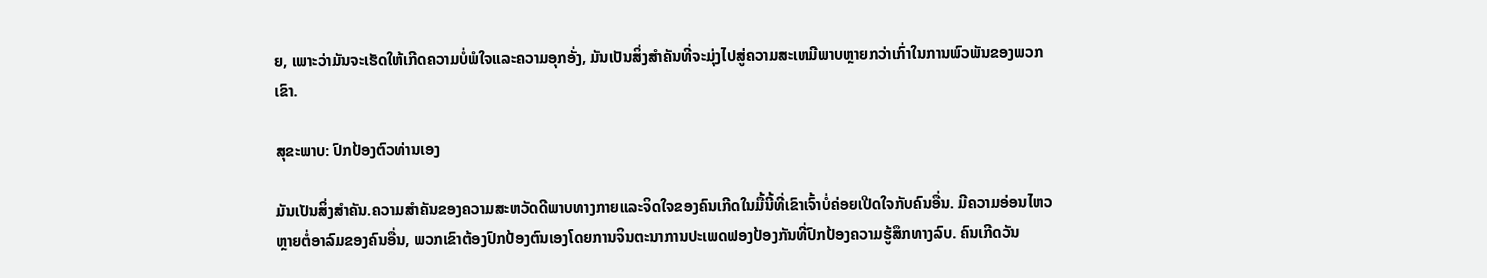ຍ, ເພາະວ່າມັນຈະເຮັດໃຫ້ເກີດຄວາມບໍ່ພໍໃຈແລະຄວາມອຸກອັ່ງ, ມັນເປັນສິ່ງສໍາຄັນທີ່ຈະມຸ່ງໄປສູ່ຄວາມສະເຫມີພາບຫຼາຍກວ່າເກົ່າໃນການພົວພັນຂອງພວກເຂົາ.

ສຸຂະພາບ: ປົກປ້ອງຕົວທ່ານເອງ

ມັນເປັນສິ່ງສໍາຄັນ.ຄວາມສໍາຄັນຂອງຄວາມສະຫວັດດີພາບທາງກາຍແລະຈິດໃຈຂອງຄົນເກີດໃນມື້ນີ້ທີ່ເຂົາເຈົ້າບໍ່ຄ່ອຍເປີດໃຈກັບຄົນອື່ນ. ມີຄວາມອ່ອນໄຫວຫຼາຍຕໍ່ອາລົມຂອງຄົນອື່ນ, ພວກເຂົາຕ້ອງປົກປ້ອງຕົນເອງໂດຍການຈິນຕະນາການປະເພດຟອງປ້ອງກັນທີ່ປົກປ້ອງຄວາມຮູ້ສຶກທາງລົບ. ຄົນເກີດວັນ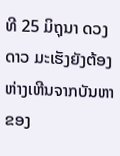ທີ 25 ມິຖຸນາ ດວງດາວ ມະເຮັງຍັງຕ້ອງຫ່າງເຫີນຈາກບັນຫາຂອງ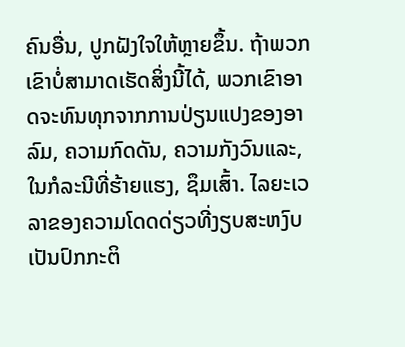ຄົນອື່ນ, ປູກຝັງໃຈໃຫ້ຫຼາຍຂຶ້ນ. ຖ້າພວກເຂົາບໍ່ສາມາດເຮັດສິ່ງນີ້ໄດ້, ພວກເຂົາອາດຈະທົນທຸກຈາກການປ່ຽນແປງຂອງອາລົມ, ຄວາມກົດດັນ, ຄວາມກັງວົນແລະ, ໃນກໍລະນີທີ່ຮ້າຍແຮງ, ຊຶມເສົ້າ. ໄລຍະເວລາຂອງຄວາມໂດດດ່ຽວທີ່ງຽບສະຫງົບເປັນປົກກະຕິ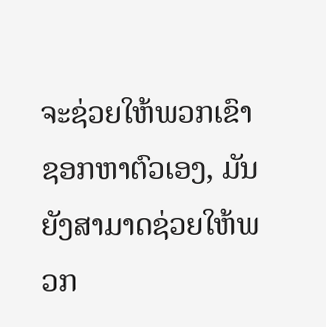ຈະຊ່ວຍໃຫ້ພວກເຂົາຊອກຫາຕົວເອງ, ມັນຍັງສາມາດຊ່ວຍໃຫ້ພວກ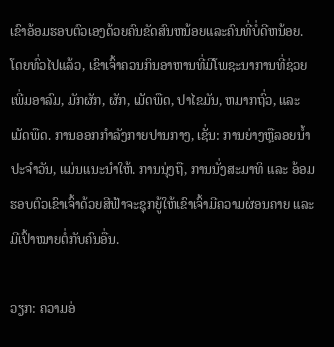ເຂົາອ້ອມຮອບຕົວເອງດ້ວຍຄົນຂັດສົນຫນ້ອຍແລະຄົນທີ່ບໍ່ດີຫນ້ອຍ. ໂດຍທົ່ວໄປແລ້ວ, ເຂົາເຈົ້າຄວນກິນອາຫານທີ່ມີໂພຊະນາການທີ່ຊ່ວຍເພີ່ມອາລົມ, ມັກຜັກ, ຜັກ, ເມັດພືດ, ປາໄຂມັນ, ຫມາກຖົ່ວ, ແລະເມັດພືດ. ການອອກກໍາລັງກາຍປານກາງ, ເຊັ່ນ: ການຍ່າງຫຼືລອຍນ້ຳປະຈໍາວັນ, ແມ່ນແນະນໍາໃຫ້. ການນຸ່ງຖື, ການນັ່ງສະມາທິ ແລະ ອ້ອມຮອບຕົວເຂົາເຈົ້າດ້ວຍສີຟ້າຈະຊຸກຍູ້ໃຫ້ເຂົາເຈົ້າມີຄວາມຜ່ອນຄາຍ ແລະ ມີເປົ້າໝາຍຕໍ່ກັບຄົນອື່ນ.

ວຽກ: ຄວາມອ່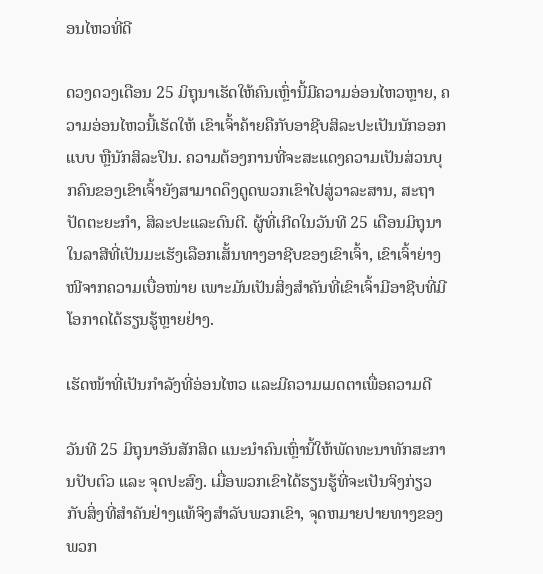ອນໄຫວທີ່ດີ

ດວງດວງເດືອນ 25 ມິຖຸນາເຮັດໃຫ້ຄົນເຫຼົ່ານີ້ມີຄວາມອ່ອນໄຫວຫຼາຍ, ຄວາມອ່ອນໄຫວນີ້ເຮັດໃຫ້ ເຂົາເຈົ້າຄ້າຍຄືກັບອາຊີບສິລະປະເປັນນັກອອກແບບ ຫຼືນັກສິລະປິນ. ຄວາມຕ້ອງການທີ່ຈະສະແດງຄວາມເປັນສ່ວນບຸກຄົນຂອງເຂົາເຈົ້າຍັງສາມາດດຶງດູດພວກເຂົາໄປສູ່ວາລະສານ, ສະຖາປັດຕະຍະກໍາ, ສິລະປະແລະດົນຕີ. ຜູ້ທີ່ເກີດໃນວັນທີ 25 ເດືອນມິຖຸນາໃນລາສີທີ່ເປັນມະເຮັງເລືອກເສັ້ນທາງອາຊີບຂອງເຂົາເຈົ້າ, ເຂົາເຈົ້າຍ່າງໜີຈາກຄວາມເບື່ອໜ່າຍ ເພາະມັນເປັນສິ່ງສຳຄັນທີ່ເຂົາເຈົ້າມີອາຊີບທີ່ມີໂອກາດໄດ້ຮຽນຮູ້ຫຼາຍຢ່າງ.

ເຮັດໜ້າທີ່ເປັນກຳລັງທີ່ອ່ອນໄຫວ ແລະມີຄວາມເມດຕາເພື່ອຄວາມດີ

ວັນທີ 25 ມິຖຸນາອັນສັກສິດ ແນະນຳຄົນເຫຼົ່ານີ້ໃຫ້ພັດທະນາທັກສະການປັບຕົວ ແລະ ຈຸດປະສົງ. ເມື່ອພວກເຂົາໄດ້ຮຽນຮູ້ທີ່ຈະເປັນຈິງກ່ຽວກັບສິ່ງທີ່ສໍາຄັນຢ່າງແທ້ຈິງສໍາລັບພວກເຂົາ, ຈຸດຫມາຍປາຍທາງຂອງພວກ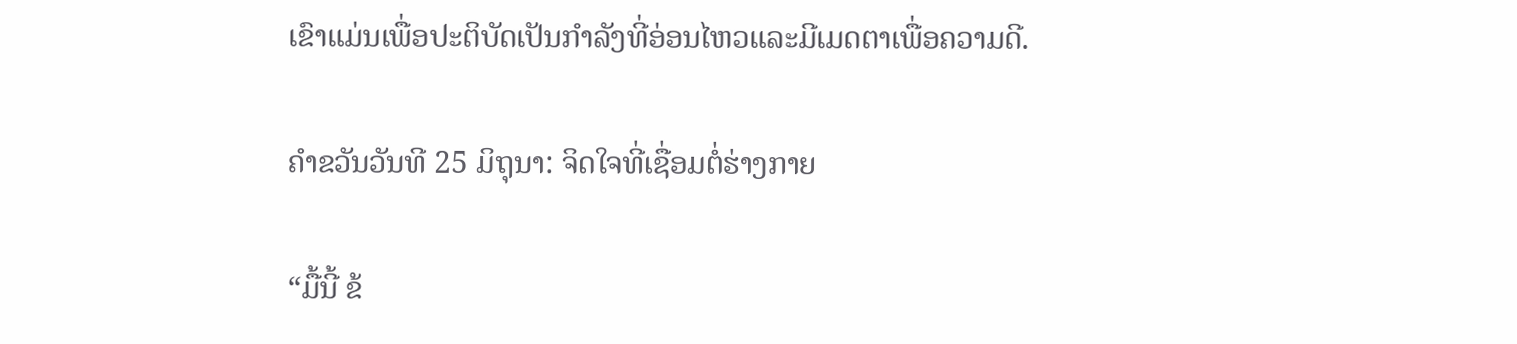ເຂົາແມ່ນເພື່ອປະຕິບັດເປັນກໍາລັງທີ່ອ່ອນໄຫວແລະມີເມດຕາເພື່ອຄວາມດີ.

ຄໍາຂວັນວັນທີ 25 ມິຖຸນາ: ຈິດໃຈທີ່ເຊື່ອມຕໍ່ຮ່າງກາຍ

“ມື້ນີ້ ຂ້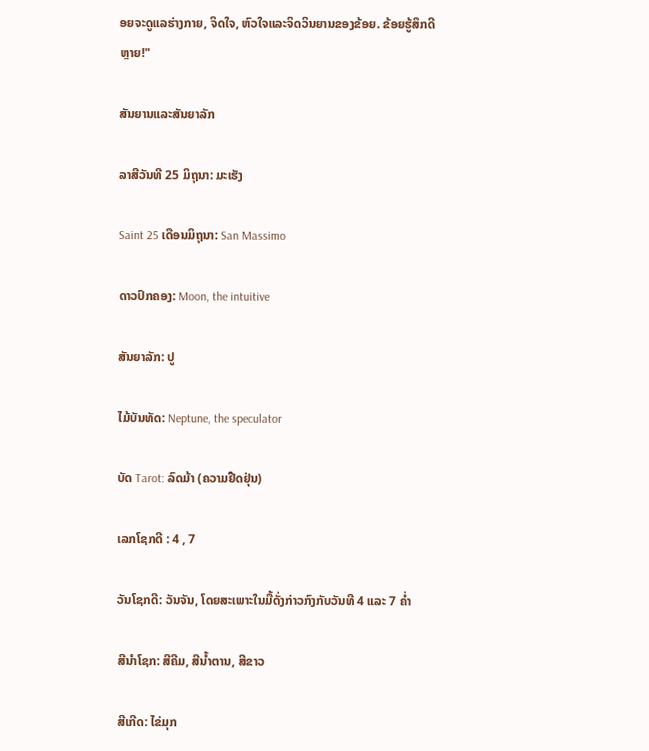ອຍຈະດູແລຮ່າງກາຍ, ຈິດໃຈ, ຫົວໃຈແລະຈິດວິນຍານຂອງຂ້ອຍ. ຂ້ອຍຮູ້ສຶກດີຫຼາຍ!"

ສັນຍານແລະສັນຍາລັກ

ລາສີວັນທີ 25 ມິຖຸນາ: ມະເຮັງ

Saint 25 ເດືອນມິຖຸນາ: San Massimo

ດາວປົກຄອງ: Moon, the intuitive

ສັນຍາລັກ: ປູ

ໄມ້ບັນທັດ: Neptune, the speculator

ບັດ Tarot: ລົດມ້າ (ຄວາມຢືດຢຸ່ນ)

ເລກໂຊກດີ : 4 , 7

ວັນໂຊກດີ: ວັນຈັນ, ໂດຍສະເພາະໃນມື້ດັ່ງກ່າວກົງກັບວັນທີ 4 ແລະ 7 ຄໍ່າ

ສີນຳໂຊກ: ສີຄີມ, ສີນ້ຳຕານ, ສີຂາວ

ສີເກີດ: ໄຂ່ມຸກ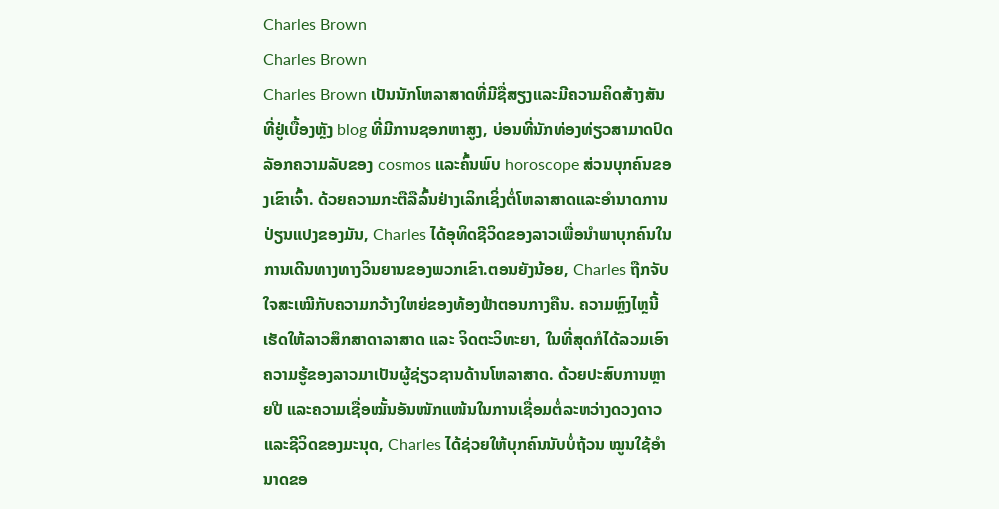Charles Brown
Charles Brown
Charles Brown ເປັນນັກໂຫລາສາດທີ່ມີຊື່ສຽງແລະມີຄວາມຄິດສ້າງສັນທີ່ຢູ່ເບື້ອງຫຼັງ blog ທີ່ມີການຊອກຫາສູງ, ບ່ອນທີ່ນັກທ່ອງທ່ຽວສາມາດປົດລັອກຄວາມລັບຂອງ cosmos ແລະຄົ້ນພົບ horoscope ສ່ວນບຸກຄົນຂອງເຂົາເຈົ້າ. ດ້ວຍຄວາມກະຕືລືລົ້ນຢ່າງເລິກເຊິ່ງຕໍ່ໂຫລາສາດແລະອໍານາດການປ່ຽນແປງຂອງມັນ, Charles ໄດ້ອຸທິດຊີວິດຂອງລາວເພື່ອນໍາພາບຸກຄົນໃນການເດີນທາງທາງວິນຍານຂອງພວກເຂົາ.ຕອນຍັງນ້ອຍ, Charles ຖືກຈັບໃຈສະເໝີກັບຄວາມກວ້າງໃຫຍ່ຂອງທ້ອງຟ້າຕອນກາງຄືນ. ຄວາມຫຼົງໄຫຼນີ້ເຮັດໃຫ້ລາວສຶກສາດາລາສາດ ແລະ ຈິດຕະວິທະຍາ, ໃນທີ່ສຸດກໍໄດ້ລວມເອົາຄວາມຮູ້ຂອງລາວມາເປັນຜູ້ຊ່ຽວຊານດ້ານໂຫລາສາດ. ດ້ວຍປະສົບການຫຼາຍປີ ແລະຄວາມເຊື່ອໝັ້ນອັນໜັກແໜ້ນໃນການເຊື່ອມຕໍ່ລະຫວ່າງດວງດາວ ແລະຊີວິດຂອງມະນຸດ, Charles ໄດ້ຊ່ວຍໃຫ້ບຸກຄົນນັບບໍ່ຖ້ວນ ໝູນໃຊ້ອຳນາດຂອ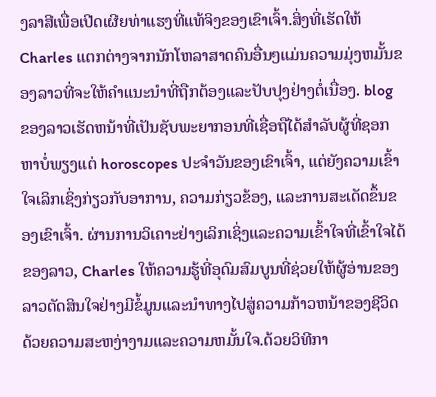ງລາສີເພື່ອເປີດເຜີຍທ່າແຮງທີ່ແທ້ຈິງຂອງເຂົາເຈົ້າ.ສິ່ງທີ່ເຮັດໃຫ້ Charles ແຕກຕ່າງຈາກນັກໂຫລາສາດຄົນອື່ນໆແມ່ນຄວາມມຸ່ງຫມັ້ນຂອງລາວທີ່ຈະໃຫ້ຄໍາແນະນໍາທີ່ຖືກຕ້ອງແລະປັບປຸງຢ່າງຕໍ່ເນື່ອງ. blog ຂອງລາວເຮັດຫນ້າທີ່ເປັນຊັບພະຍາກອນທີ່ເຊື່ອຖືໄດ້ສໍາລັບຜູ້ທີ່ຊອກຫາບໍ່ພຽງແຕ່ horoscopes ປະຈໍາວັນຂອງເຂົາເຈົ້າ, ແຕ່ຍັງຄວາມເຂົ້າໃຈເລິກເຊິ່ງກ່ຽວກັບອາການ, ຄວາມກ່ຽວຂ້ອງ, ແລະການສະເດັດຂຶ້ນຂອງເຂົາເຈົ້າ. ຜ່ານການວິເຄາະຢ່າງເລິກເຊິ່ງແລະຄວາມເຂົ້າໃຈທີ່ເຂົ້າໃຈໄດ້ຂອງລາວ, Charles ໃຫ້ຄວາມຮູ້ທີ່ອຸດົມສົມບູນທີ່ຊ່ວຍໃຫ້ຜູ້ອ່ານຂອງລາວຕັດສິນໃຈຢ່າງມີຂໍ້ມູນແລະນໍາທາງໄປສູ່ຄວາມກ້າວຫນ້າຂອງຊີວິດດ້ວຍຄວາມສະຫງ່າງາມແລະຄວາມຫມັ້ນໃຈ.ດ້ວຍວິທີກາ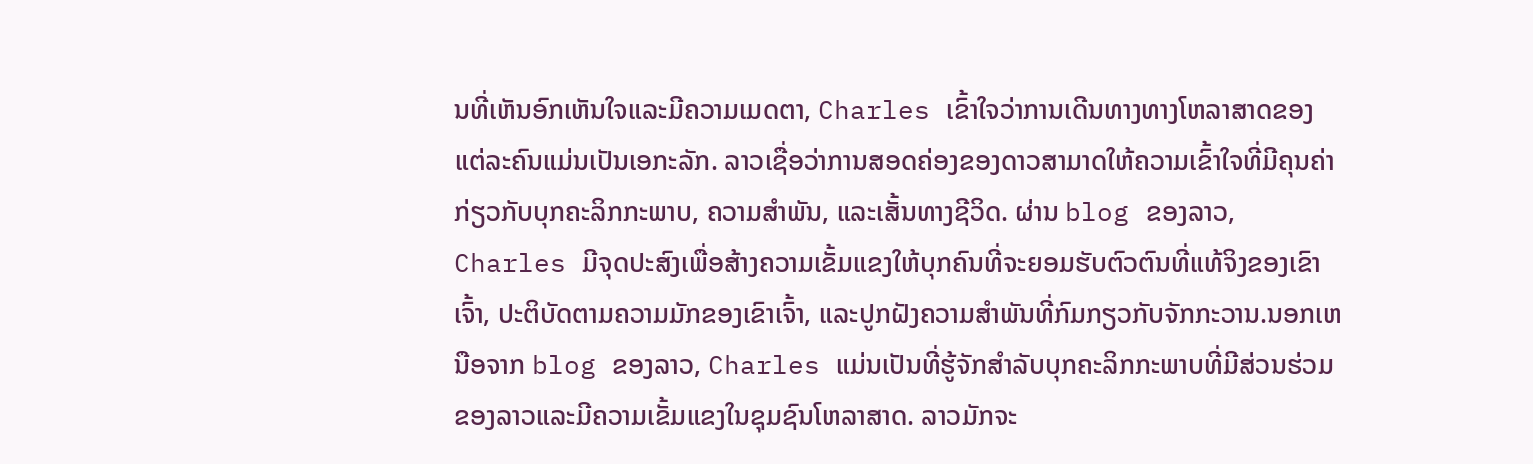ນທີ່ເຫັນອົກເຫັນໃຈແລະມີຄວາມເມດຕາ, Charles ເຂົ້າໃຈວ່າການເດີນທາງທາງໂຫລາສາດຂອງແຕ່ລະຄົນແມ່ນເປັນເອກະລັກ. ລາວເຊື່ອວ່າການສອດຄ່ອງຂອງດາວສາມາດໃຫ້ຄວາມເຂົ້າໃຈທີ່ມີຄຸນຄ່າກ່ຽວກັບບຸກຄະລິກກະພາບ, ຄວາມສໍາພັນ, ແລະເສັ້ນທາງຊີວິດ. ຜ່ານ blog ຂອງລາວ, Charles ມີຈຸດປະສົງເພື່ອສ້າງຄວາມເຂັ້ມແຂງໃຫ້ບຸກຄົນທີ່ຈະຍອມຮັບຕົວຕົນທີ່ແທ້ຈິງຂອງເຂົາເຈົ້າ, ປະຕິບັດຕາມຄວາມມັກຂອງເຂົາເຈົ້າ, ແລະປູກຝັງຄວາມສໍາພັນທີ່ກົມກຽວກັບຈັກກະວານ.ນອກເຫນືອຈາກ blog ຂອງລາວ, Charles ແມ່ນເປັນທີ່ຮູ້ຈັກສໍາລັບບຸກຄະລິກກະພາບທີ່ມີສ່ວນຮ່ວມຂອງລາວແລະມີຄວາມເຂັ້ມແຂງໃນຊຸມຊົນໂຫລາສາດ. ລາວມັກຈະ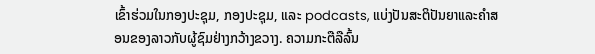ເຂົ້າຮ່ວມໃນກອງປະຊຸມ, ກອງປະຊຸມ, ແລະ podcasts, ແບ່ງປັນສະຕິປັນຍາແລະຄໍາສອນຂອງລາວກັບຜູ້ຊົມຢ່າງກວ້າງຂວາງ. ຄວາມກະຕືລືລົ້ນ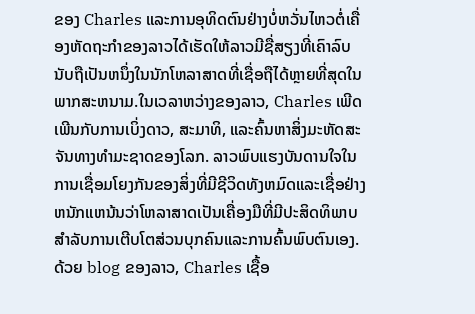ຂອງ Charles ແລະການອຸທິດຕົນຢ່າງບໍ່ຫວັ່ນໄຫວຕໍ່ເຄື່ອງຫັດຖະກໍາຂອງລາວໄດ້ເຮັດໃຫ້ລາວມີຊື່ສຽງທີ່ເຄົາລົບນັບຖືເປັນຫນຶ່ງໃນນັກໂຫລາສາດທີ່ເຊື່ອຖືໄດ້ຫຼາຍທີ່ສຸດໃນພາກສະຫນາມ.ໃນເວລາຫວ່າງຂອງລາວ, Charles ເພີດເພີນກັບການເບິ່ງດາວ, ສະມາທິ, ແລະຄົ້ນຫາສິ່ງມະຫັດສະຈັນທາງທໍາມະຊາດຂອງໂລກ. ລາວພົບແຮງບັນດານໃຈໃນການເຊື່ອມໂຍງກັນຂອງສິ່ງທີ່ມີຊີວິດທັງຫມົດແລະເຊື່ອຢ່າງຫນັກແຫນ້ນວ່າໂຫລາສາດເປັນເຄື່ອງມືທີ່ມີປະສິດທິພາບສໍາລັບການເຕີບໂຕສ່ວນບຸກຄົນແລະການຄົ້ນພົບຕົນເອງ. ດ້ວຍ blog ຂອງລາວ, Charles ເຊື້ອ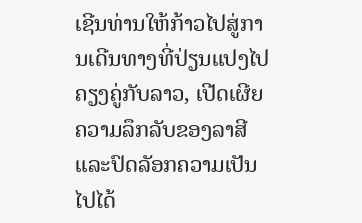ເຊີນທ່ານໃຫ້ກ້າວໄປສູ່ການເດີນທາງທີ່ປ່ຽນແປງໄປຄຽງຄູ່ກັບລາວ, ເປີດເຜີຍຄວາມລຶກລັບຂອງລາສີແລະປົດລັອກຄວາມເປັນໄປໄດ້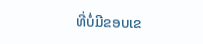ທີ່ບໍ່ມີຂອບເຂ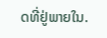ດທີ່ຢູ່ພາຍໃນ.